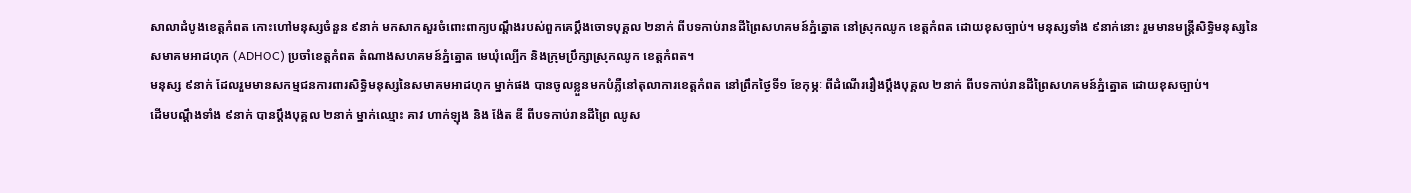សាលាដំបូងខេត្តកំពត កោះហៅមនុស្សចំនួន ៩នាក់ មកសាកសួរចំពោះពាក្យបណ្ដឹងរបស់ពួកគេប្ដឹងចោទបុគ្គល ២នាក់ ពីបទកាប់រានដីព្រៃសហគមន៍ភ្នំត្នោត នៅស្រុកឈូក ខេត្តកំពត ដោយខុសច្បាប់។ មនុស្សទាំង ៩នាក់នោះ រួមមានមន្ត្រីសិទ្ធិមនុស្សនៃសមាគមអាដហុក (ADHOC) ប្រចាំខេត្តកំពត តំណាងសហគមន៍ភ្នំត្នោត មេឃុំល្បើក និងក្រុមប្រឹក្សាស្រុកឈូក ខេត្តកំពត។
មនុស្ស ៩នាក់ ដែលរួមមានសកម្មជនការពារសិទ្ធិមនុស្សនៃសមាគមអាដហុក ម្នាក់ផង បានចូលខ្លួនមកបំភ្លឺនៅតុលាការខេត្តកំពត នៅព្រឹកថ្ងៃទី១ ខែកុម្ភៈ ពីដំណើររឿងប្ដឹងបុគ្គល ២នាក់ ពីបទកាប់រានដីព្រៃសហគមន៍ភ្នំត្នោត ដោយខុសច្បាប់។
ដើមបណ្ដឹងទាំង ៩នាក់ បានប្ដឹងបុគ្គល ២នាក់ ម្នាក់ឈ្មោះ គាវ ហាក់ឡុង និង ង៉ែត ឌី ពីបទកាប់រានដីព្រៃ ឈូស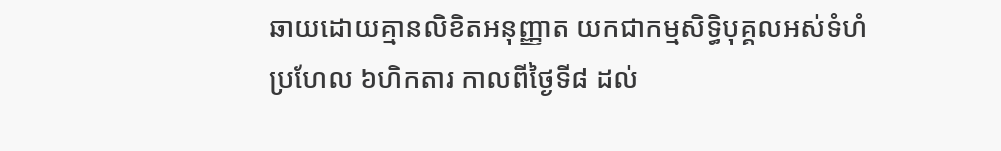ឆាយដោយគ្មានលិខិតអនុញ្ញាត យកជាកម្មសិទ្ធិបុគ្គលអស់ទំហំប្រហែល ៦ហិកតារ កាលពីថ្ងៃទី៨ ដល់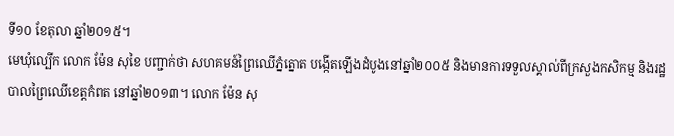ទី១០ ខែតុលា ឆ្នាំ២០១៥។
មេឃុំល្បើក លោក ម៉ែន សុខៃ បញ្ជាក់ថា សហគមន៍ព្រៃឈើភ្នំត្នោត បង្កើតឡើងដំបូងនៅឆ្នាំ២០០៥ និងមានការទទួលស្គាល់ពីក្រសួងកសិកម្ម និងរដ្ឋបាលព្រៃឈើខេត្តកំពត នៅឆ្នាំ២០១៣។ លោក ម៉ែន សុ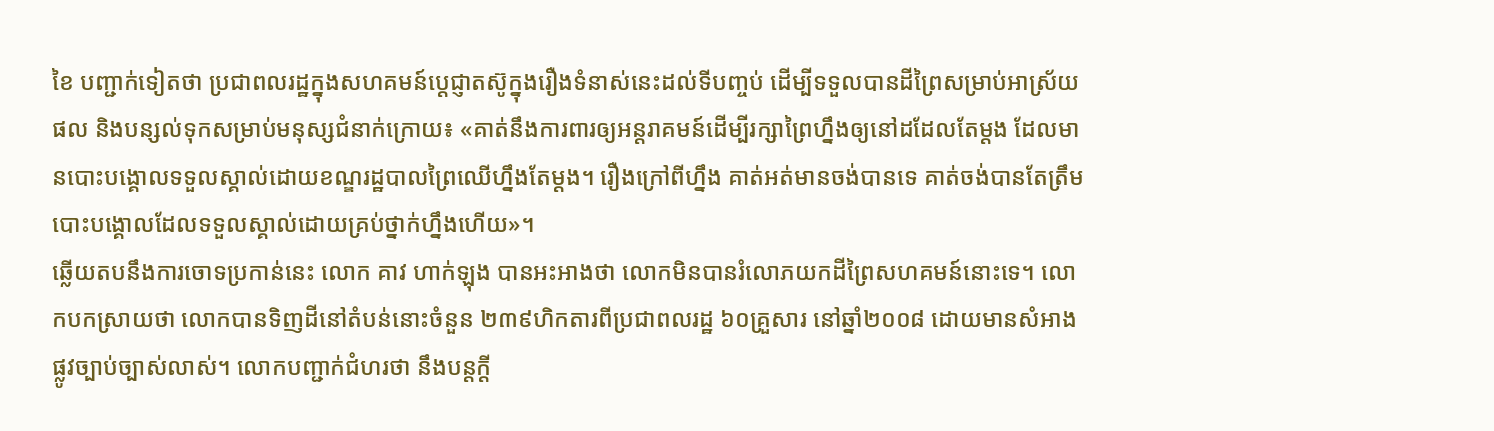ខៃ បញ្ជាក់ទៀតថា ប្រជាពលរដ្ឋក្នុងសហគមន៍ប្ដេជ្ញាតស៊ូក្នុងរឿងទំនាស់នេះដល់ទីបញ្ចប់ ដើម្បីទទួលបានដីព្រៃសម្រាប់អាស្រ័យផល និងបន្សល់ទុកសម្រាប់មនុស្សជំនាក់ក្រោយ៖ «គាត់នឹងការពារឲ្យអន្តរាគមន៍ដើម្បីរក្សាព្រៃហ្នឹងឲ្យនៅដដែលតែម្តង ដែលមានបោះបង្គោលទទួលស្គាល់ដោយខណ្ឌរដ្ឋបាលព្រៃឈើហ្នឹងតែម្តង។ រឿងក្រៅពីហ្នឹង គាត់អត់មានចង់បានទេ គាត់ចង់បានតែត្រឹមបោះបង្គោលដែលទទួលស្គាល់ដោយគ្រប់ថ្នាក់ហ្នឹងហើយ»។
ឆ្លើយតបនឹងការចោទប្រកាន់នេះ លោក គាវ ហាក់ឡុង បានអះអាងថា លោកមិនបានរំលោភយកដីព្រៃសហគមន៍នោះទេ។ លោកបកស្រាយថា លោកបានទិញដីនៅតំបន់នោះចំនួន ២៣៩ហិកតារពីប្រជាពលរដ្ឋ ៦០គ្រួសារ នៅឆ្នាំ២០០៨ ដោយមានសំអាងផ្លូវច្បាប់ច្បាស់លាស់។ លោកបញ្ជាក់ជំហរថា នឹងបន្តក្ដី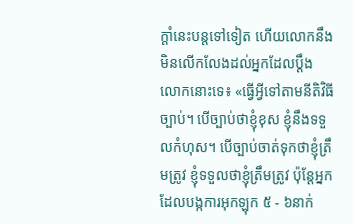ក្ដាំនេះបន្តទៅទៀត ហើយលោកនឹងមិនលើកលែងដល់អ្នកដែលប្ដឹងលោកនោះទេ៖ «ធ្វើអ្វីទៅតាមនីតិវិធីច្បាប់។ បើច្បាប់ថាខ្ញុំខុស ខ្ញុំនឹងទទួលកំហុស។ បើច្បាប់ចាត់ទុកថាខ្ញុំត្រឹមត្រូវ ខ្ញុំទទួលថាខ្ញុំត្រឹមត្រូវ ប៉ុន្តែអ្នកដែលបង្កការអុកឡុក ៥ - ៦នាក់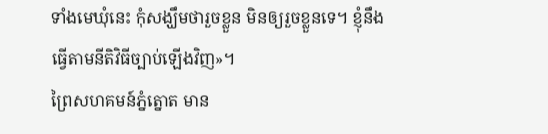ទាំងមេឃុំនេះ កុំសង្ឃឹមថារួចខ្លួន មិនឲ្យរួចខ្លួនទេ។ ខ្ញុំនឹងធ្វើតាមនីតិវិធីច្បាប់ឡើងវិញ»។
ព្រៃសហគមន៍ភ្នំត្នោត មាន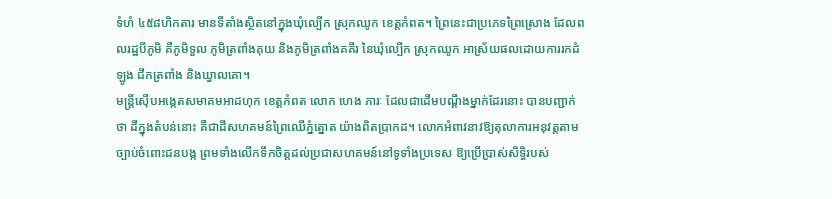ទំហំ ៤៥៨ហិកតារ មានទីតាំងស្ថិតនៅក្នុងឃុំល្បើក ស្រុកឈូក ខេត្តកំពត។ ព្រៃនេះជាប្រភេទព្រៃស្រោង ដែលពលរដ្ឋបីភូមិ គឺភូមិទួល ភូមិត្រពាំងគុយ និងភូមិត្រពាំងគគីរ នៃឃុំល្បើក ស្រុកឈូក អាស្រ័យផលដោយការរកដំឡូង ជីកត្រពាំង និងឃ្វាលគោ។
មន្ត្រីស៊ើបអង្កេតសមាគមអាដហុក ខេត្តកំពត លោក ហេង ភារៈ ដែលជាដើមបណ្ដឹងម្នាក់ដែរនោះ បានបញ្ជាក់ថា ដីក្នុងតំបន់នោះ គឺជាដីសហគមន៍ព្រៃឈើភ្នំត្នោត យ៉ាងពិតប្រាកដ។ លោកអំពាវនាវឱ្យតុលាការអនុវត្តតាមច្បាប់ចំពោះជនបង្ក ព្រមទាំងលើកទឹកចិត្តដល់ប្រជាសហគមន៍នៅទូទាំងប្រទេស ឱ្យប្រើប្រាស់សិទ្ធិរបស់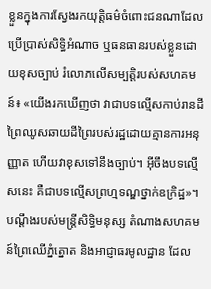ខ្លួនក្នុងការស្វែងរកយុត្តិធម៌ចំពោះជនណាដែលប្រើប្រាស់សិទ្ធិអំណាច ឬធនធានរបស់ខ្លួនដោយខុសច្បាប់ រំលោភលើសម្បត្តិរបស់សហគមន៍៖ «យើងរកឃើញថា វាជាបទល្មើសកាប់រានដីព្រៃឈូសឆាយដីព្រៃរបស់រដ្ឋដោយគ្មានការអនុញ្ញាត ហើយវាខុសទៅនឹងច្បាប់។ អ៊ីចឹងបទល្មើសនេះ គឺជាបទល្មើសព្រហ្មទណ្ឌថ្នាក់ឧក្រិដ្ឋ»។
បណ្ដឹងរបស់មន្ត្រីសិទ្ធិមនុស្ស តំណាងសហគមន៍ព្រៃឈើភ្នំត្នោត និងអាជ្ញាធរមូលដ្ឋាន ដែល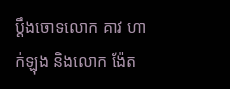ប្ដឹងចោទលោក គាវ ហាក់ឡុង និងលោក ង៉ែត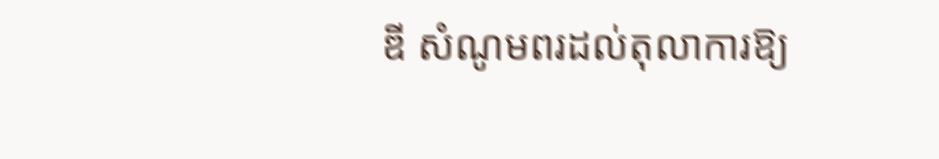ឌី សំណូមពរដល់តុលាការឱ្យ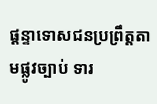ផ្ដន្ទាទោសជនប្រព្រឹត្តតាមផ្លូវច្បាប់ ទារ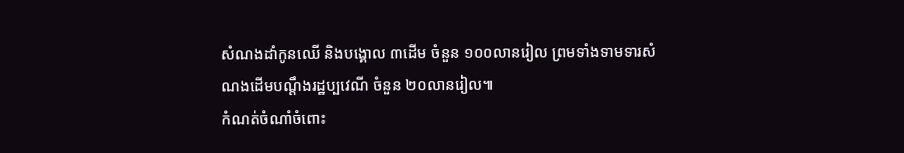សំណងដាំកូនឈើ និងបង្គោល ៣ដើម ចំនួន ១០០លានរៀល ព្រមទាំងទាមទារសំណងដើមបណ្ដឹងរដ្ឋប្បវេណី ចំនួន ២០លានរៀល៕
កំណត់ចំណាំចំពោះ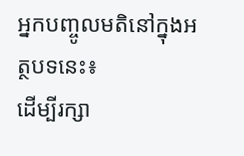អ្នកបញ្ចូលមតិនៅក្នុងអត្ថបទនេះ៖
ដើម្បីរក្សា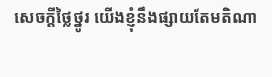សេចក្ដីថ្លៃថ្នូរ យើងខ្ញុំនឹងផ្សាយតែមតិណា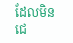ដែលមិនជេ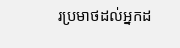រប្រមាថដល់អ្នកដ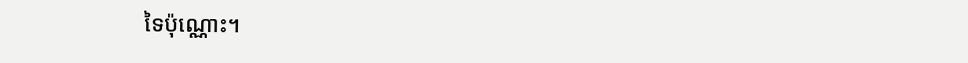ទៃប៉ុណ្ណោះ។